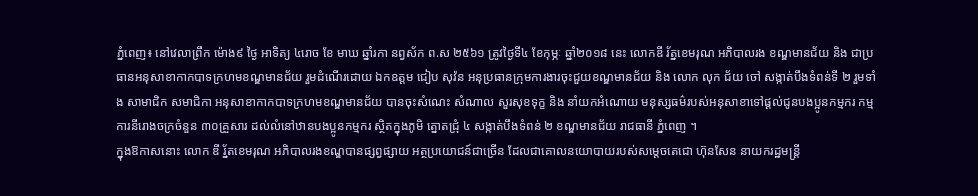ភ្នំពេញ៖ នៅវេលាព្រឹក ម៉ោង៩ ថ្ងៃ អាទិត្យ ៤រោច ខែ មាឃ ឆ្នាំរកា នព្វស័ក ព.ស ២៥៦១ ត្រូវថ្ងៃទី៤ ខែកុម្ភៈ ឆ្នាំ២០១៨ នេះ លោកឌី រ័ត្នខេមរុណ អភិបាលរង ខណ្ឌមានជ័យ និង ជាប្រធានអនុសាខាកាកបាទក្រហមខណ្ឌមានជ័យ រួមដំណើរដោយ ឯកឧត្តម ជៀប សុវ៉ន អនុប្រធានក្រុមការងារចុះជួយខណ្ឌមានជ័យ និង លោក លុក ជ័យ ចៅ សង្កាត់បឹងទំពន់ទី ២ រួមទាំង សាមាជិក សមាជិកា អនុសាខាកាកបាទក្រហមខណ្ឌមានជ័យ បានចុះសំណេះ សំណាល សួរសុខទុក្ខ និង នាំយកអំណោយ មនុស្សធម៌របស់អនុសាខាទៅផ្តល់ជូនបងប្អូនកម្មករ កម្មការនីរោងចក្រចំនួន ៣០គ្រួសារ ដល់លំនៅឋានបងប្អូនកម្មករ ស្ថិតក្នុងភូមិ ត្នោតជ្រុំ ៤ សង្កាត់បឹងទំពន់ ២ ខណ្ឌមានជ័យ រាជធានី ភ្នំពេញ ។
ក្នុងឱកាសនោះ លោក ឌី រ្ន័តខេមរុណ អភិបាលរងខណ្ឌបានផ្សព្វផ្សាយ អត្ថប្រយោជន៍ជាច្រើន ដែលជាគោលនយោបាយរបស់សម្តេចតេជោ ហ៊ុនសែន នាយករដ្ឋមន្ត្រី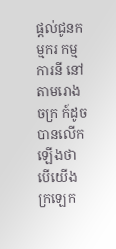ផ្តល់ជូនកម្មករ កម្មការនី នៅតាមរោងចក្រ ក៍ដូចបានលើកឡើងថា បើយើងក្រឡេក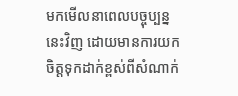មកមើលនាពេលបច្ចុប្បន្ននេះវិញ ដោយមានការយកចិត្តទុកដាក់ខ្ពស់ពីសំណាក់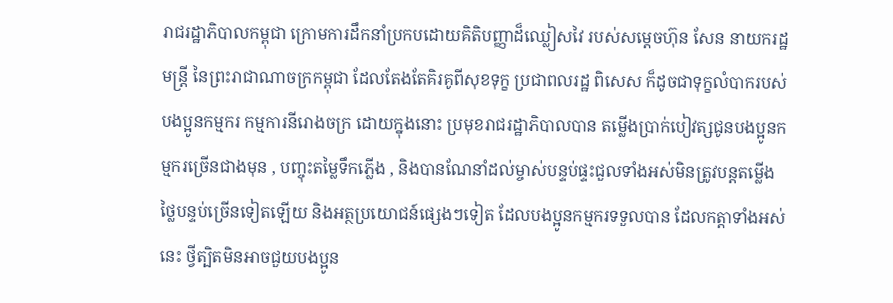រាជរដ្ឋាភិបាលកម្ពុជា ក្រោមការដឹកនាំប្រកបដោយគិតិបញ្ញាដ៏ឈ្លៀសវៃ របស់សម្តេចហ៊ុន សែន នាយករដ្ឋមន្ត្រី នៃព្រះរាជាណាចក្រកម្ពុជា ដែលតែងតែគិរគូពីសុខទុក្ខ ប្រជាពលរដ្ឋ ពិសេស ក៏ដូចជាទុក្ខលំបាករបស់បងប្អូនកម្មករ កម្មការនីរោងចក្រ ដោយក្នុងនោះ ប្រមុខរាជរដ្ឋាភិបាលបាន តម្លើងប្រាក់បៀវត្សជូនបងប្អូនកម្មករច្រើនជាងមុន , បញ្ចុះតម្លៃទឹកភ្លើង , និងបានណែនាំដល់ម្ចាស់បន្ទប់ផ្ទះជួលទាំងអស់មិនត្រូវបន្តតម្លើងថ្លៃបន្ទប់ច្រើនទៀតឡើយ និងអត្ថប្រយោជន៍ផ្សេងៗទៀត ដែលបងប្អូនកម្មករទទួលបាន ដែលកត្តាទាំងអស់នេះ ថ្វីត្បិតមិនអាចជួយបងប្អូន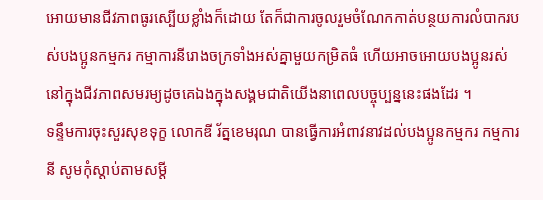អោយមានជីវភាពធូរស្បើយខ្លាំងក៏ដោយ តែក៏ជាការចូលរួមចំណែកកាត់បន្ថយការលំបាករបស់បងប្អូនកម្មករ កម្មាការនីរោងចក្រទាំងអស់គ្នាមួយកម្រិតធំ ហើយអាចអោយបងប្អូនរស់នៅក្នុងជីវភាពសមរម្យដូចគេឯងក្នុងសង្គមជាតិយើងនាពេលបច្ចុប្បន្ននេះផងដែរ ។
ទន្ទឹមការចុះសួរសុខទុក្ខ លោកឌី រ័ត្នខេមរុណ បានធ្វើការអំពាវនាវដល់បងប្អូនកម្មករ កម្មការនី សូមកុំស្តាប់តាមសម្តី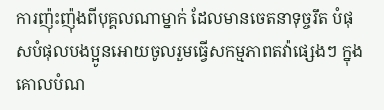ការញ៉ុះញ៉ុងពីបុគ្គលណាម្នាក់ ដែលមានចេតនាទុច្ចរឹត បំផុសបំផុលបងប្អូនអោយចូលរួមធ្វើសកម្មភាពតវ៉ាផ្សេងៗ ក្នុងគោលបំណ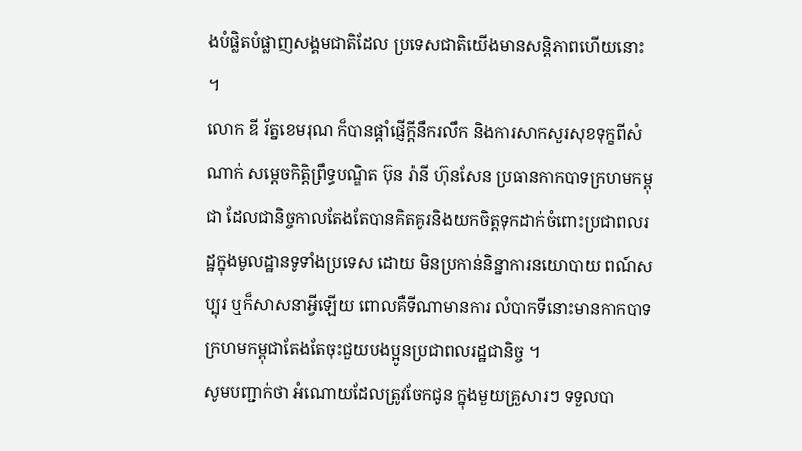ងបំផ្លិតបំផ្លាញសង្គមជាតិដែល ប្រទេសជាតិយើងមានសន្តិភាពហើយនោះ ។
លោក ឌី រ័ត្នខេមរុណ ក៏បានផ្តាំផ្ញើក្តីនឹករលឹក និងការសាកសួរសុខទុក្ខពីសំណាក់ សម្តេចកិត្តិព្រឹទ្ធបណ្ឌិត ប៊ុន រ៉ានី ហ៊ុនសែន ប្រធានកាកបាទក្រហមកម្ពុជា ដែលជានិច្ចកាលតែងតែបានគិតគូរនិងយកចិត្តទុកដាក់ចំពោះប្រជាពលរដ្ឋក្នុងមូលដ្ឋានទូទាំងប្រទេស ដោយ មិនប្រកាន់និន្នាការនយោបាយ ពណ៍សប្បុរ ឬក៏សាសនាអ្វីឡើយ ពោលគឺទីណាមានការ លំបាកទីនោះមានកាកបាទក្រហមកម្ពុជាតែងតែចុះជួយបងប្អូនប្រជាពលរដ្ឋជានិច្ច ។
សូមបញ្ជាក់ថា អំណោយដែលត្រូវចែកជូន ក្នុងមួយគ្រួសារៗ ទទួលបា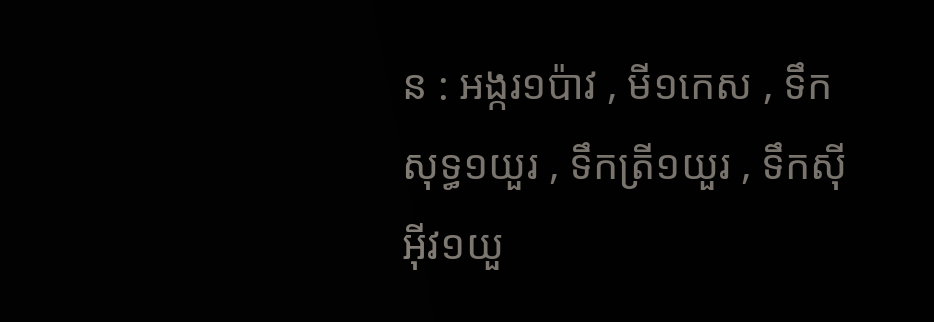ន : អង្ករ១ប៉ាវ , មី១កេស , ទឹកសុទ្ធ១យួរ , ទឹកត្រី១យួរ , ទឹកស៊ីអុីវ១យួ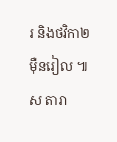រ និងថវិកា២ម៉ឺនរៀល ៕ ស តារា